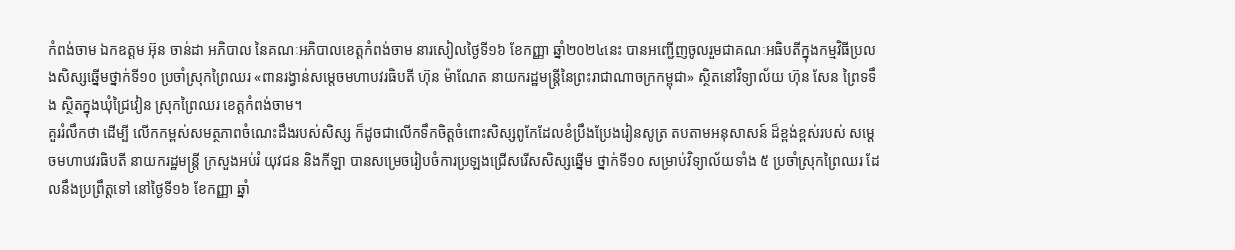កំពង់ចាម ឯកឧត្តម អ៊ុន ចាន់ដា អភិបាល នៃគណៈអភិបាលខេត្តកំពង់ចាម នារសៀលថ្ងៃទី១៦ ខែកញ្ញា ឆ្នាំ២០២៤នេះ បានអញ្ជើញចូលរួមជាគណៈអធិបតីក្នុងកម្មវិធីប្រលងសិស្សឆ្នេីមថ្នាក់ទី១០ ប្រចាំស្រុកព្រៃឈរ «ពានរង្វាន់សម្តេចមហាបវរធិបតី ហ៊ុន ម៉ាណែត នាយករដ្ឋមន្ត្រីនៃព្រះរាជាណាចក្រកម្ពុជា» ស្ថិតនៅវិទ្យាល័យ ហ៊ុន សែន ព្រៃទទឹង ស្ថិតក្នុងឃុំជ្រៃវៀន ស្រុកព្រៃឈរ ខេត្តកំពង់ចាម។
គួររំលឹកថា ដើម្បី លើកកម្ពស់សមត្ថភាពចំណេះដឹងរបស់សិស្ស ក៏ដូចជាលើកទឹកចិត្តចំពោះសិស្សពូកែដែលខំប្រឹងប្រែងរៀនសូត្រ តបតាមអនុសាសន៍ ដ៏ខ្ពង់ខ្ពស់របស់ សម្តេចមហាបវរធិបតី នាយករដ្ឋមន្ត្រី ក្រសួងអប់រំ យុវជន និងកីឡា បានសម្រេចរៀបចំការប្រឡងជ្រើសរើសសិស្សឆ្នើម ថ្នាក់ទី១០ សម្រាប់វិទ្យាល័យទាំង ៥ ប្រចាំស្រុកព្រៃឈរ ដែលនឹងប្រព្រឹត្តទៅ នៅថ្ងៃទី១៦ ខែកញ្ញា ឆ្នាំ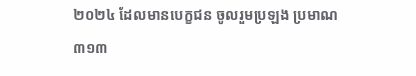២០២៤ ដែលមានបេក្ខជន ចូលរួមប្រឡង ប្រមាណ ៣១៣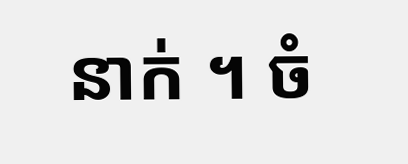នាក់ ។ ចំ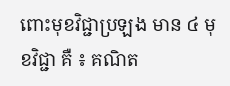ពោះមុខវិជ្ជាប្រឡង មាន ៤ មុខវិជ្ជា គឺ ៖ គណិត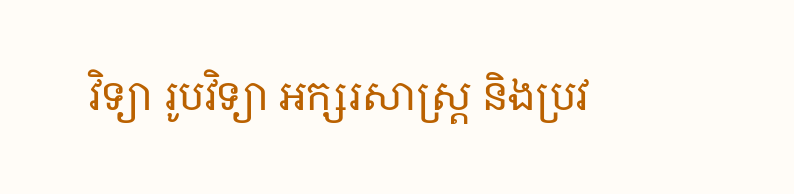វិទ្យា រូបវិទ្យា អក្សរសាស្រ្ត និងប្រវ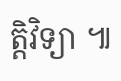ត្តិវិទ្យា ៕